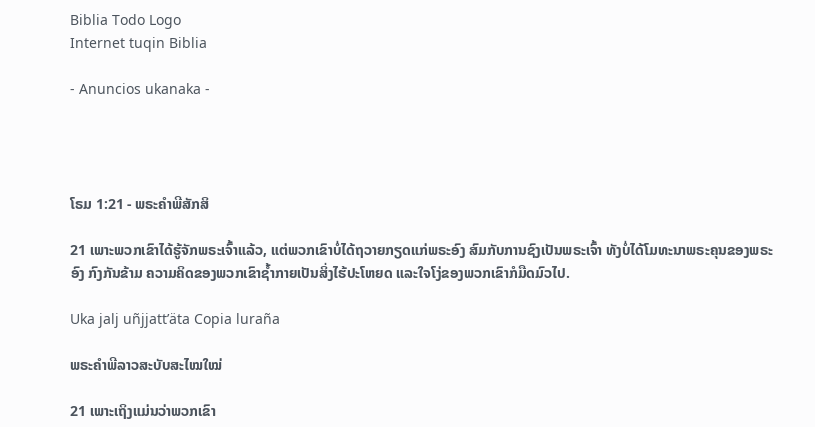Biblia Todo Logo
Internet tuqin Biblia

- Anuncios ukanaka -




ໂຣມ 1:21 - ພຣະຄຳພີສັກສິ

21 ເພາະພວກເຂົາໄດ້ຮູ້ຈັກພຣະເຈົ້າແລ້ວ, ແຕ່ພວກເຂົາບໍ່ໄດ້ຖວາຍກຽດແກ່ພຣະອົງ ສົມກັບການຊົງເປັນພຣະເຈົ້າ ທັງບໍ່ໄດ້ໂມທະນາພຣະຄຸນຂອງພຣະອົງ ກົງກັນຂ້າມ ຄວາມຄິດຂອງພວກເຂົາຊໍ້າກາຍເປັນສິ່ງໄຮ້ປະໂຫຍດ ແລະໃຈໂງ່ຂອງພວກເຂົາກໍມືດມົວໄປ.

Uka jalj uñjjattʼäta Copia luraña

ພຣະຄຳພີລາວສະບັບສະໄໝໃໝ່

21 ເພາະເຖິງແມ່ນວ່າພວກເຂົາ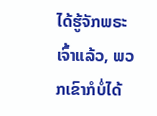ໄດ້ຮູ້ຈັກພຣະເຈົ້າແລ້ວ, ພວກເຂົາກໍບໍ່ໄດ້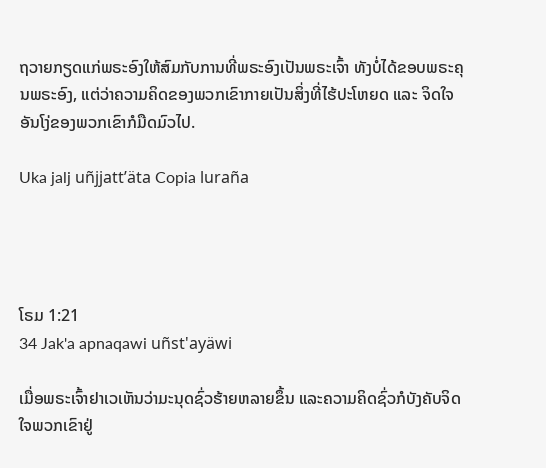ຖວາຍກຽດແກ່ພຣະອົງໃຫ້ສົມກັບການທີ່ພຣະອົງເປັນພຣະເຈົ້າ ທັງບໍ່ໄດ້ຂອບພຣະຄຸນພຣະອົງ, ແຕ່ວ່າຄວາມຄິດຂອງພວກເຂົາກາຍເປັນສິ່ງທີ່ໄຮ້ປະໂຫຍດ ແລະ ຈິດໃຈອັນໂງ່ຂອງພວກເຂົາກໍມືດມົວໄປ.

Uka jalj uñjjattʼäta Copia luraña




ໂຣມ 1:21
34 Jak'a apnaqawi uñst'ayäwi

ເມື່ອພຣະເຈົ້າຢາເວເຫັນວ່າມະນຸດຊົ່ວຮ້າຍຫລາຍຂຶ້ນ ແລະຄວາມຄິດຊົ່ວກໍບັງຄັບຈິດໃຈພວກເຂົາຢູ່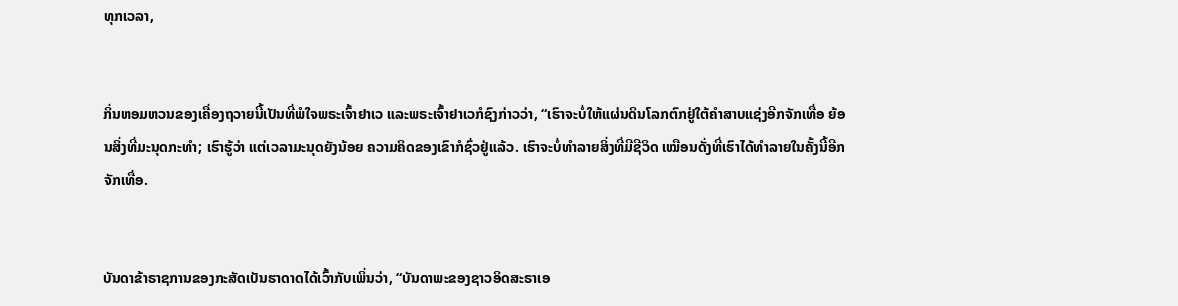ທຸກເວລາ,


ກິ່ນຫອມຫວນຂອງເຄື່ອງຖວາຍນີ້ເປັນທີ່ພໍໃຈພຣະເຈົ້າຢາເວ ແລະພຣະເຈົ້າຢາເວກໍຊົງກ່າວວ່າ, “ເຮົາຈະບໍ່ໃຫ້ແຜ່ນດິນໂລກຕົກຢູ່ໃຕ້ຄຳສາບແຊ່ງອີກຈັກເທື່ອ ຍ້ອນສິ່ງທີ່ມະນຸດກະທຳ; ເຮົາຮູ້ວ່າ ແຕ່ເວລາມະນຸດຍັງນ້ອຍ ຄວາມຄິດຂອງເຂົາກໍຊົ່ວຢູ່ແລ້ວ. ເຮົາຈະບໍ່ທຳລາຍສິ່ງທີ່ມີຊີວິດ ເໝືອນດັ່ງທີ່ເຮົາໄດ້ທຳລາຍໃນຄັ້ງນີ້ອີກຈັກເທື່ອ.


ບັນດາຂ້າຣາຊການຂອງກະສັດເບັນຮາດາດໄດ້ເວົ້າກັບເພິ່ນວ່າ, “ບັນດາພະຂອງຊາວອິດສະຣາເອ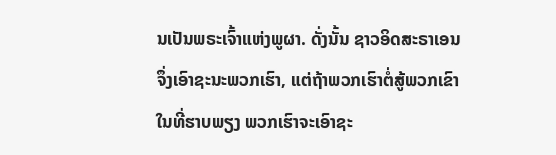ນເປັນພຣະເຈົ້າແຫ່ງພູຜາ. ດັ່ງນັ້ນ ຊາວອິດສະຣາເອນຈຶ່ງເອົາຊະນະພວກເຮົາ, ແຕ່ຖ້າພວກເຮົາຕໍ່ສູ້ພວກເຂົາໃນທີ່ຮາບພຽງ ພວກເຮົາຈະເອົາຊະ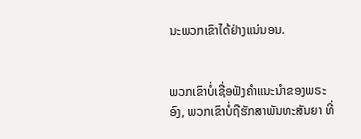ນະພວກເຂົາໄດ້ຢ່າງແນ່ນອນ.


ພວກເຂົາບໍ່ເຊື່ອຟັງຄຳແນະນຳຂອງພຣະອົງ, ພວກເຂົາບໍ່ຖືຮັກສາພັນທະສັນຍາ ທີ່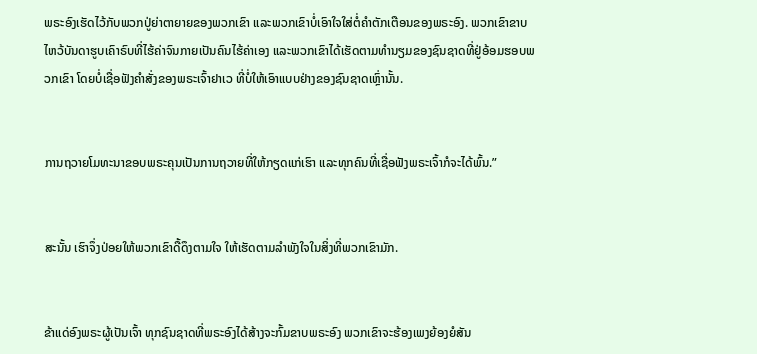ພຣະອົງເຮັດໄວ້ກັບພວກປູ່ຍ່າຕາຍາຍຂອງພວກເຂົາ ແລະພວກເຂົາບໍ່ເອົາໃຈໃສ່ຕໍ່ຄຳຕັກເຕືອນຂອງພຣະອົງ. ພວກເຂົາຂາບໄຫວ້ບັນດາຮູບເຄົາຣົບທີ່ໄຮ້ຄ່າຈົນກາຍເປັນຄົນໄຮ້ຄ່າເອງ ແລະພວກເຂົາໄດ້ເຮັດຕາມທຳນຽມຂອງຊົນຊາດທີ່ຢູ່ອ້ອມຮອບພວກເຂົາ ໂດຍບໍ່ເຊື່ອຟັງຄຳສັ່ງຂອງພຣະເຈົ້າຢາເວ ທີ່ບໍ່ໃຫ້ເອົາແບບຢ່າງຂອງຊົນຊາດເຫຼົ່ານັ້ນ.


ການຖວາຍໂມທະນາຂອບພຣະຄຸນເປັນການຖວາຍທີ່ໃຫ້ກຽດແກ່ເຮົາ ແລະທຸກຄົນທີ່ເຊື່ອຟັງພຣະເຈົ້າກໍຈະໄດ້ພົ້ນ.”


ສະນັ້ນ ເຮົາຈຶ່ງປ່ອຍໃຫ້ພວກເຂົາດື້ດຶງຕາມໃຈ ໃຫ້ເຮັດຕາມລຳພັງໃຈໃນສິ່ງທີ່ພວກເຂົາມັກ.


ຂ້າແດ່ອົງພຣະຜູ້ເປັນເຈົ້າ ທຸກຊົນຊາດທີ່ພຣະອົງໄດ້ສ້າງຈະກົ້ມຂາບພຣະອົງ ພວກເຂົາຈະຮ້ອງເພງຍ້ອງຍໍສັນ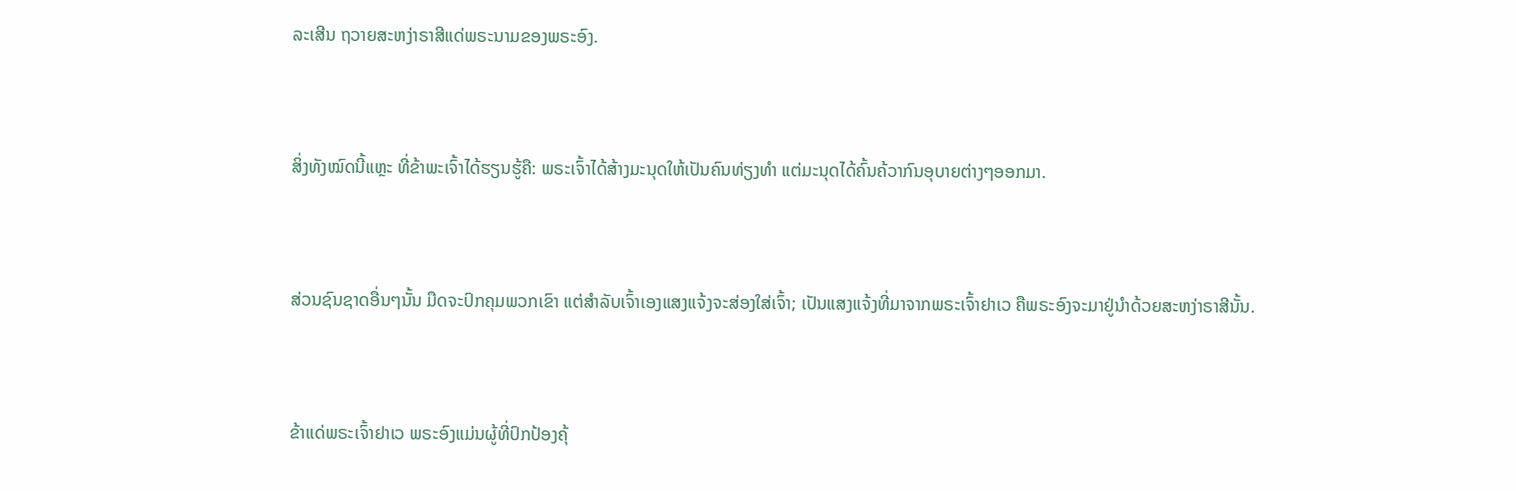ລະເສີນ ຖວາຍສະຫງ່າຣາສີແດ່ພຣະນາມຂອງພຣະອົງ.


ສິ່ງທັງໝົດນີ້ແຫຼະ ທີ່ຂ້າພະເຈົ້າໄດ້ຮຽນຮູ້ຄື: ພຣະເຈົ້າໄດ້ສ້າງມະນຸດໃຫ້ເປັນຄົນທ່ຽງທຳ ແຕ່ມະນຸດໄດ້ຄົ້ນຄ້ວາກົນອຸບາຍຕ່າງໆອອກມາ.


ສ່ວນຊົນຊາດອື່ນໆນັ້ນ ມືດຈະປົກຄຸມພວກເຂົາ ແຕ່ສຳລັບເຈົ້າເອງແສງແຈ້ງຈະສ່ອງໃສ່ເຈົ້າ; ເປັນແສງແຈ້ງທີ່ມາຈາກພຣະເຈົ້າຢາເວ ຄືພຣະອົງຈະມາຢູ່ນຳດ້ວຍສະຫງ່າຣາສີນັ້ນ.


ຂ້າແດ່ພຣະເຈົ້າຢາເວ ພຣະອົງແມ່ນຜູ້ທີ່ປົກປ້ອງຄຸ້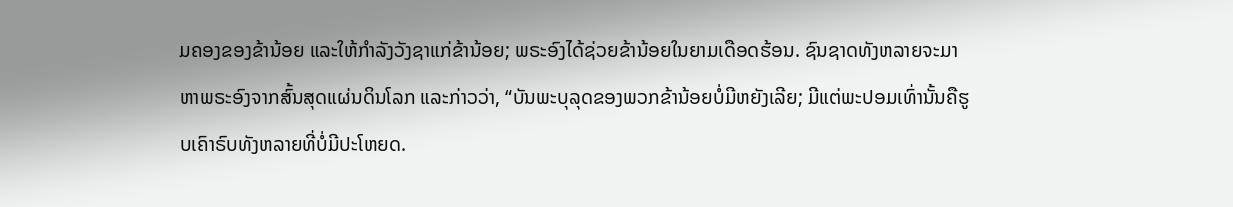ມຄອງຂອງຂ້ານ້ອຍ ແລະໃຫ້ກຳລັງວັງຊາແກ່ຂ້ານ້ອຍ; ພຣະອົງໄດ້ຊ່ວຍຂ້ານ້ອຍໃນຍາມເດືອດຮ້ອນ. ຊົນຊາດທັງຫລາຍຈະມາຫາພຣະອົງຈາກສົ້ນສຸດແຜ່ນດິນໂລກ ແລະກ່າວວ່າ, “ບັນພະບຸລຸດຂອງພວກຂ້ານ້ອຍບໍ່ມີຫຍັງເລີຍ; ມີແຕ່ພະປອມເທົ່ານັ້ນຄືຮູບເຄົາຣົບທັງຫລາຍທີ່ບໍ່ມີປະໂຫຍດ.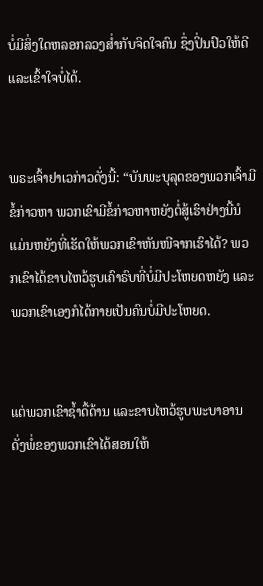ບໍ່ມີສິ່ງໃດຫລອກລວງສໍ່າກັບຈິດໃຈຄົນ ຊຶ່ງປິ່ນປົວໃຫ້ດີແລະເຂົ້າໃຈບໍ່ໄດ້.


ພຣະເຈົ້າຢາເວກ່າວດັ່ງນີ້: “ບັນພະບຸລຸດຂອງພວກເຈົ້າມີຂໍ້ກ່າວຫາ ພວກເຂົາມີຂໍ້ກ່າວຫາຫຍັງຕໍ່ສູ້ເຮົາຢ່າງນີ້ນໍ ແມ່ນຫຍັງທີ່ເຮັດໃຫ້ພວກເຂົາຫັນໜີຈາກເຮົາໄດ້? ພວກເຂົາໄດ້ຂາບໄຫວ້ຮູບເຄົາຣົບທີ່ບໍ່ມີປະໂຫຍດຫຍັງ ແລະພວກເຂົາເອງກໍໄດ້ກາຍເປັນຄົນບໍ່ມີປະໂຫຍດ.


ແຕ່ພວກເຂົາຊໍ້າດື້ດ້ານ ແລະຂາບໄຫວ້ຮູບພະບາອານ ດັ່ງພໍ່ຂອງພວກເຂົາໄດ້ສອນໃຫ້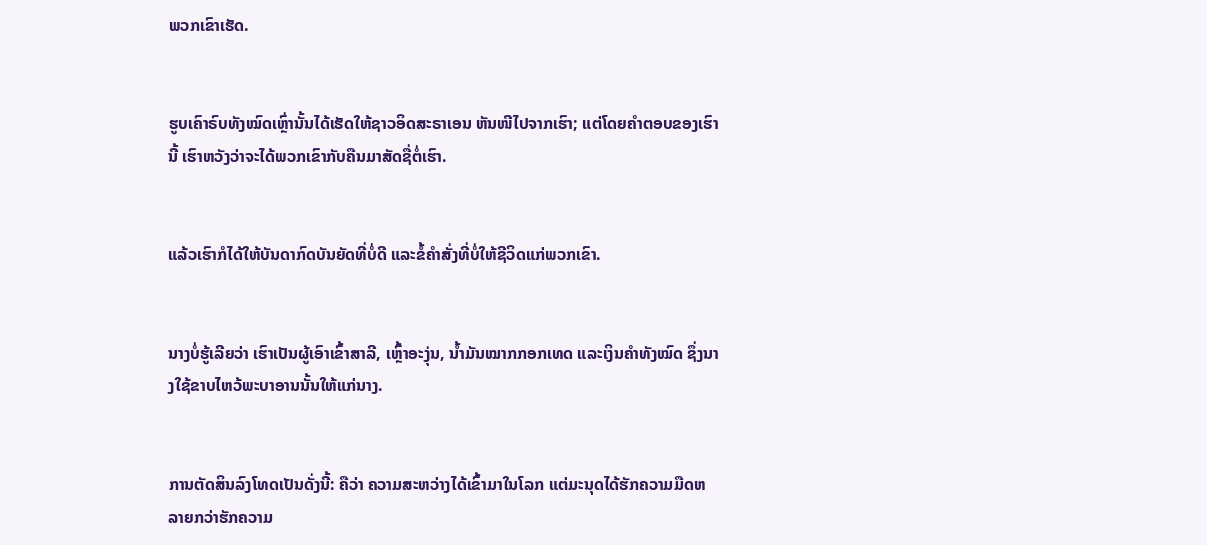ພວກເຂົາເຮັດ.


ຮູບເຄົາຣົບທັງໝົດເຫຼົ່ານັ້ນໄດ້ເຮັດໃຫ້ຊາວອິດສະຣາເອນ ຫັນໜີໄປຈາກເຮົາ; ແຕ່ໂດຍຄຳຕອບຂອງເຮົານີ້ ເຮົາຫວັງວ່າຈະໄດ້ພວກເຂົາກັບຄືນມາສັດຊື່ຕໍ່ເຮົາ.


ແລ້ວເຮົາກໍໄດ້ໃຫ້ບັນດາກົດບັນຍັດທີ່ບໍ່ດີ ແລະຂໍ້ຄຳສັ່ງທີ່ບໍ່ໃຫ້ຊີວິດແກ່ພວກເຂົາ.


ນາງບໍ່ຮູ້ເລີຍວ່າ ເຮົາເປັນຜູ້ເອົາເຂົ້າສາລີ, ເຫຼົ້າອະງຸ່ນ, ນໍ້າມັນໝາກກອກເທດ ແລະເງິນຄຳທັງໝົດ ຊຶ່ງນາງໃຊ້ຂາບໄຫວ້ພະບາອານນັ້ນໃຫ້ແກ່ນາງ.


ການຕັດສິນລົງໂທດເປັນດັ່ງນີ້: ຄືວ່າ ຄວາມສະຫວ່າງໄດ້ເຂົ້າມາໃນໂລກ ແຕ່ມະນຸດໄດ້ຮັກຄວາມມືດຫລາຍກວ່າຮັກຄວາມ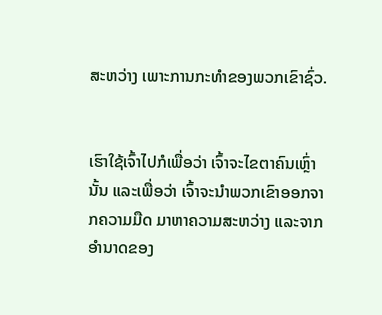ສະຫວ່າງ ເພາະການກະທຳຂອງພວກເຂົາຊົ່ວ.


ເຮົາໃຊ້ເຈົ້າໄປກໍເພື່ອວ່າ ເຈົ້າຈະໄຂຕາຄົນເຫຼົ່ານັ້ນ ແລະເພື່ອວ່າ ເຈົ້າຈະນຳພວກເຂົາອອກຈາກຄວາມມືດ ມາຫາຄວາມສະຫວ່າງ ແລະຈາກອຳນາດຂອງ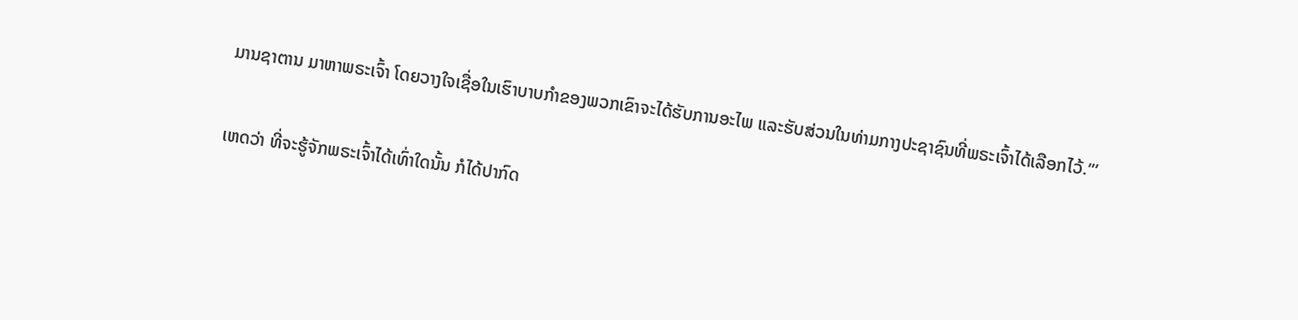ມານຊາຕານ ມາຫາພຣະເຈົ້າ ໂດຍວາງໃຈເຊື່ອໃນເຮົາບາບກຳຂອງພວກເຂົາຈະໄດ້ຮັບການອະໄພ ແລະຮັບສ່ວນໃນທ່າມກາງປະຊາຊົນທີ່ພຣະເຈົ້າໄດ້ເລືອກໄວ້.”’


ເຫດວ່າ ທີ່ຈະຮູ້ຈັກພຣະເຈົ້າໄດ້ເທົ່າໃດນັ້ນ ກໍໄດ້ປາກົດ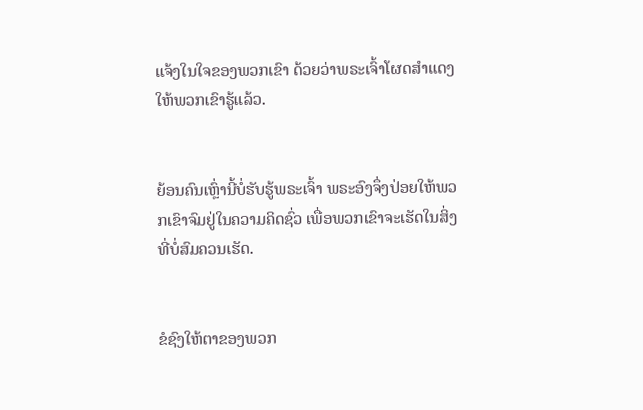ແຈ້ງໃນໃຈຂອງພວກເຂົາ ດ້ວຍວ່າພຣະເຈົ້າໂຜດສຳແດງໃຫ້ພວກເຂົາຮູ້ແລ້ວ.


ຍ້ອນຄົນເຫຼົ່ານີ້ບໍ່ຮັບຮູ້ພຣະເຈົ້າ ພຣະອົງຈຶ່ງປ່ອຍໃຫ້ພວກເຂົາຈົມຢູ່ໃນຄວາມຄິດຊົ່ວ ເພື່ອພວກເຂົາຈະເຮັດໃນສິ່ງທີ່ບໍ່ສົມຄວນເຮັດ.


ຂໍຊົງໃຫ້ຕາຂອງພວກ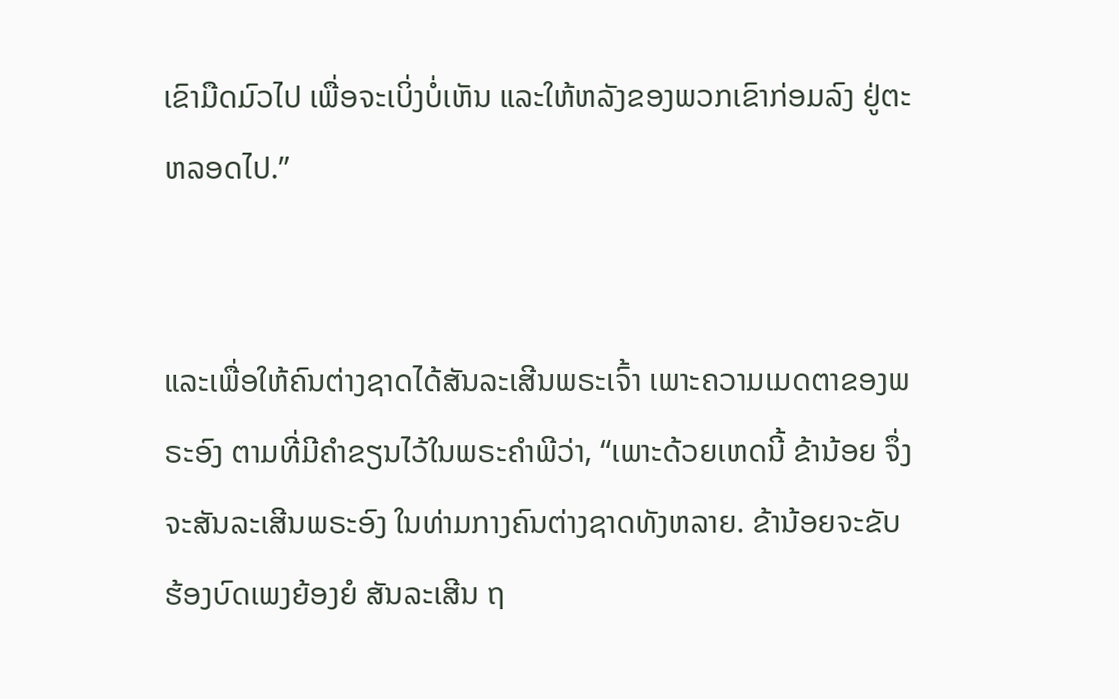ເຂົາມືດມົວໄປ ເພື່ອຈະເບິ່ງບໍ່ເຫັນ ແລະໃຫ້ຫລັງຂອງພວກເຂົາກ່ອມລົງ ຢູ່ຕະຫລອດໄປ.”


ແລະເພື່ອໃຫ້ຄົນຕ່າງຊາດໄດ້ສັນລະເສີນພຣະເຈົ້າ ເພາະຄວາມເມດຕາຂອງພຣະອົງ ຕາມທີ່ມີຄຳຂຽນໄວ້ໃນພຣະຄຳພີວ່າ, “ເພາະດ້ວຍເຫດນີ້ ຂ້ານ້ອຍ ຈຶ່ງຈະສັນລະເສີນພຣະອົງ ໃນທ່າມກາງຄົນຕ່າງຊາດທັງຫລາຍ. ຂ້ານ້ອຍຈະຂັບຮ້ອງບົດເພງຍ້ອງຍໍ ສັນລະເສີນ ຖ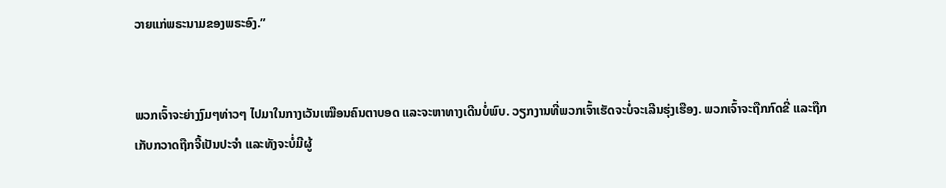ວາຍແກ່ພຣະນາມຂອງພຣະອົງ.”


ພວກເຈົ້າຈະຍ່າງງົມໆທ່າວໆ ໄປມາໃນກາງເວັນເໝືອນຄົນຕາບອດ ແລະຈະຫາທາງເດີນບໍ່ພົບ. ວຽກງານທີ່ພວກເຈົ້າເຮັດຈະບໍ່ຈະເລີນຮຸ່ງເຮືອງ. ພວກເຈົ້າຈະຖືກກົດຂີ່ ແລະຖືກເກັບກວາດຖືກຈີ້ເປັນປະຈຳ ແລະທັງຈະບໍ່ມີຜູ້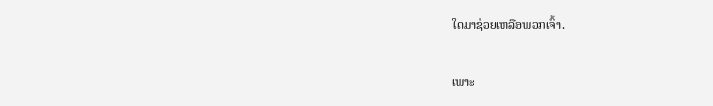ໃດມາຊ່ວຍເຫລືອພວກເຈົ້າ.


ເພາະ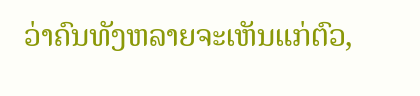ວ່າຄົນທັງຫລາຍຈະເຫັນແກ່ຕົວ,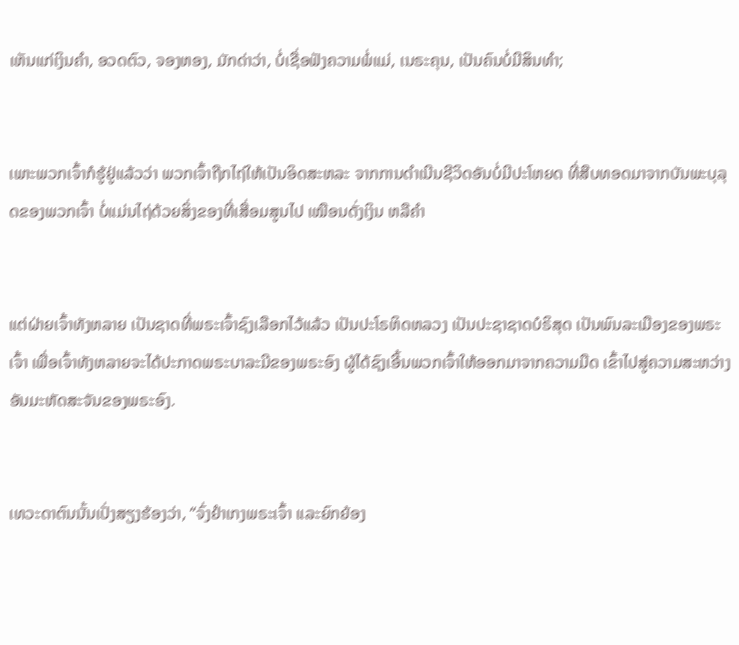ເຫັນແກ່ເງິນຄຳ, ອວດຕົວ, ຈອງຫອງ, ມັກດ່າວ່າ, ບໍ່ເຊື່ອຟັງຄວາມພໍ່ແມ່, ເນຣະຄຸນ, ເປັນຄົນບໍ່ມີສິນທຳ;


ເພາະພວກເຈົ້າກໍຮູ້ຢູ່ແລ້ວວ່າ ພວກເຈົ້າຖືກໄຖ່ໃຫ້ເປັນອິດສະຫລະ ຈາກການດຳເນີນຊີວິດອັນບໍ່ມີປະໂຫຍດ ທີ່ສືບທອດມາຈາກບັນພະບຸລຸດຂອງພວກເຈົ້າ ບໍ່ແມ່ນໄຖ່ດ້ວຍສິ່ງຂອງທີ່ເສື່ອມສູນໄປ ເໝືອນດັ່ງເງິນ ຫລືຄຳ


ແຕ່ຝ່າຍເຈົ້າທັງຫລາຍ ເປັນຊາດທີ່ພຣະເຈົ້າຊົງເລືອກໄວ້ແລ້ວ ເປັນປະໂຣຫິດຫລວງ ເປັນປະຊາຊາດບໍຣິສຸດ ເປັນພົນລະເມືອງຂອງພຣະເຈົ້າ ເພື່ອເຈົ້າທັງຫລາຍຈະໄດ້ປະກາດພຣະບາລະມີຂອງພຣະອົງ ຜູ້ໄດ້ຊົງເອີ້ນພວກເຈົ້າໃຫ້ອອກມາຈາກຄວາມມືດ ເຂົ້າໄປສູ່ຄວາມສະຫວ່າງອັນມະຫັດສະຈັນຂອງພຣະອົງ.


ເທວະດາຕົນນັ້ນເປັ່ງສຽງຮ້ອງວ່າ, “ຈົ່ງຢຳເກງພຣະເຈົ້າ ແລະຍົກຍ້ອງ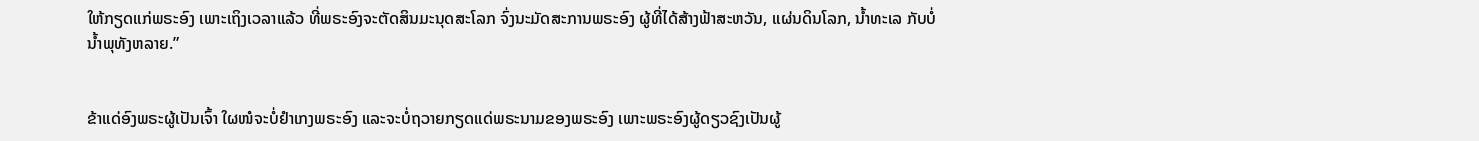ໃຫ້ກຽດແກ່ພຣະອົງ ເພາະເຖິງເວລາແລ້ວ ທີ່ພຣະອົງຈະຕັດສິນມະນຸດສະໂລກ ຈົ່ງນະມັດສະການພຣະອົງ ຜູ້ທີ່ໄດ້ສ້າງຟ້າສະຫວັນ, ແຜ່ນດິນໂລກ, ນໍ້າທະເລ ກັບບໍ່ນໍ້າພຸທັງຫລາຍ.”


ຂ້າແດ່ອົງພຣະຜູ້ເປັນເຈົ້າ ໃຜໜໍຈະບໍ່ຢຳເກງພຣະອົງ ແລະຈະບໍ່ຖວາຍກຽດແດ່ພຣະນາມຂອງພຣະອົງ ເພາະພຣະອົງຜູ້ດຽວຊົງເປັນຜູ້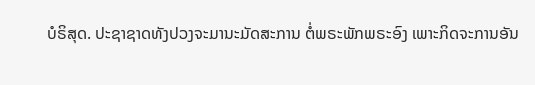ບໍຣິສຸດ. ປະຊາຊາດທັງປວງຈະມານະມັດສະການ ຕໍ່ພຣະພັກພຣະອົງ ເພາະກິດຈະການອັນ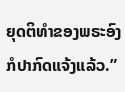ຍຸດຕິທຳຂອງພຣະອົງ ກໍປາກົດແຈ້ງແລ້ວ.”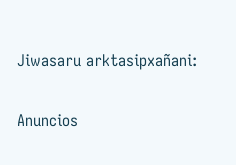Jiwasaru arktasipxañani:

Anuncios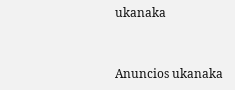ukanaka


Anuncios ukanaka